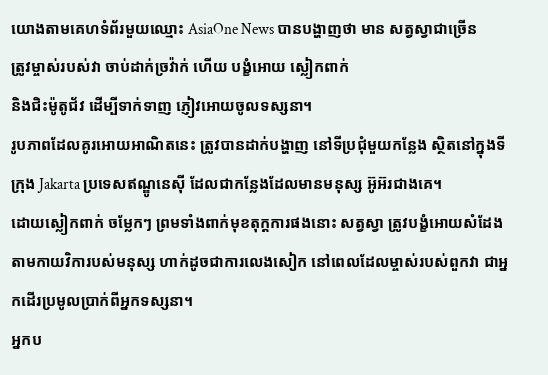យោងតាមគេហទំព័រមួយឈ្មោះ AsiaOne News បានបង្ហាញថា មាន សត្វស្វាជាច្រើន
ត្រូវម្ចាស់របស់វា ចាប់ដាក់ច្រវ៉ាក់ ហើយ បង្ខំអោយ ស្លៀកពាក់
និងជិះម៉ូតូជ័វ ដើម្បីទាក់ទាញ ភ្ញៀវអោយចូលទស្សនា។
រូបភាពដែលគូរអោយអាណិតនេះ ត្រូវបានដាក់បង្ហាញ នៅទីប្រជុំមួយកន្លែង ស្ថិតនៅក្នុងទីក្រុង Jakarta ប្រទេសឥណ្ឌូនេស៊ី ដែលជាកន្លែងដែលមានមនុស្ស អ៊ូអ៊រជាងគេ។
ដោយស្លៀកពាក់ ចម្លែកៗ ព្រមទាំងពាក់មុខតុក្តការផងនោះ សត្វស្វា ត្រូវបង្ខំអោយសំដែងតាមកាយវិការបស់មនុស្ស ហាក់ដូចជាការលេងសៀក នៅពេលដែលម្ចាស់របស់ពួកវា ជាអ្នកដើរប្រមូលប្រាក់ពីអ្នកទស្សនា។
អ្នកប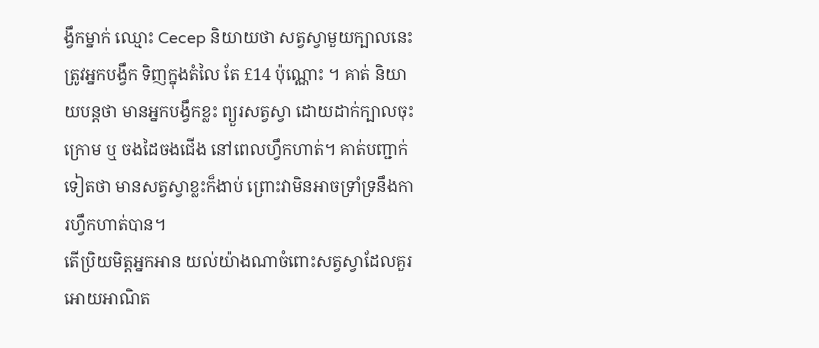ង្វឹកម្នាក់ ឈ្មោះ Cecep និយាយថា សត្វស្វាមួយក្បាលនេះ ត្រូវអ្នកបង្វឹក ទិញក្នុងតំលៃ តែ £14 ប៉ុណ្ណោះ ។ គាត់ និយាយបន្តថា មានអ្នកបង្វឹកខ្លះ ព្យួរសត្វស្វា ដោយដាក់ក្បាលចុះក្រោម ឬ ចងដៃចងជើង នៅពេលហ្វឹកហាត់។ គាត់បញ្ជាក់ទៀតថា មានសត្វស្វាខ្លះក៏ងាប់ ព្រោះវាមិនអាចទ្រាំទ្រនឹងការហ្វឹកហាត់បាន។
តើប្រិយមិត្តអ្នកអាន យល់យ៉ាងណាចំពោះសត្វស្វាដែលគួរអោយអាណិត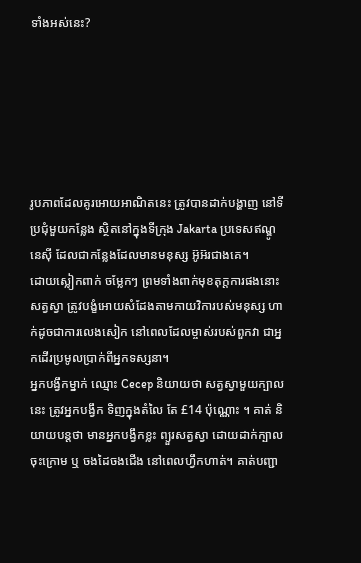ទាំងអស់នេះ?






រូបភាពដែលគូរអោយអាណិតនេះ ត្រូវបានដាក់បង្ហាញ នៅទីប្រជុំមួយកន្លែង ស្ថិតនៅក្នុងទីក្រុង Jakarta ប្រទេសឥណ្ឌូនេស៊ី ដែលជាកន្លែងដែលមានមនុស្ស អ៊ូអ៊រជាងគេ។
ដោយស្លៀកពាក់ ចម្លែកៗ ព្រមទាំងពាក់មុខតុក្តការផងនោះ សត្វស្វា ត្រូវបង្ខំអោយសំដែងតាមកាយវិការបស់មនុស្ស ហាក់ដូចជាការលេងសៀក នៅពេលដែលម្ចាស់របស់ពួកវា ជាអ្នកដើរប្រមូលប្រាក់ពីអ្នកទស្សនា។
អ្នកបង្វឹកម្នាក់ ឈ្មោះ Cecep និយាយថា សត្វស្វាមួយក្បាលនេះ ត្រូវអ្នកបង្វឹក ទិញក្នុងតំលៃ តែ £14 ប៉ុណ្ណោះ ។ គាត់ និយាយបន្តថា មានអ្នកបង្វឹកខ្លះ ព្យួរសត្វស្វា ដោយដាក់ក្បាលចុះក្រោម ឬ ចងដៃចងជើង នៅពេលហ្វឹកហាត់។ គាត់បញ្ជា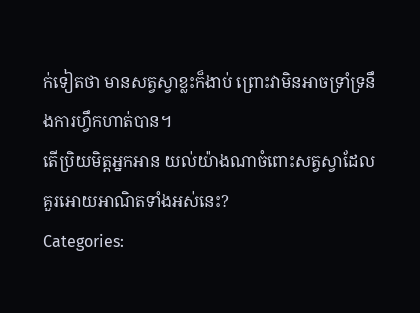ក់ទៀតថា មានសត្វស្វាខ្លះក៏ងាប់ ព្រោះវាមិនអាចទ្រាំទ្រនឹងការហ្វឹកហាត់បាន។
តើប្រិយមិត្តអ្នកអាន យល់យ៉ាងណាចំពោះសត្វស្វាដែលគួរអោយអាណិតទាំងអស់នេះ?
Categories: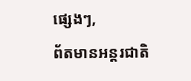ផ្សេងៗ,
ព័តមានអន្តរជាតិ